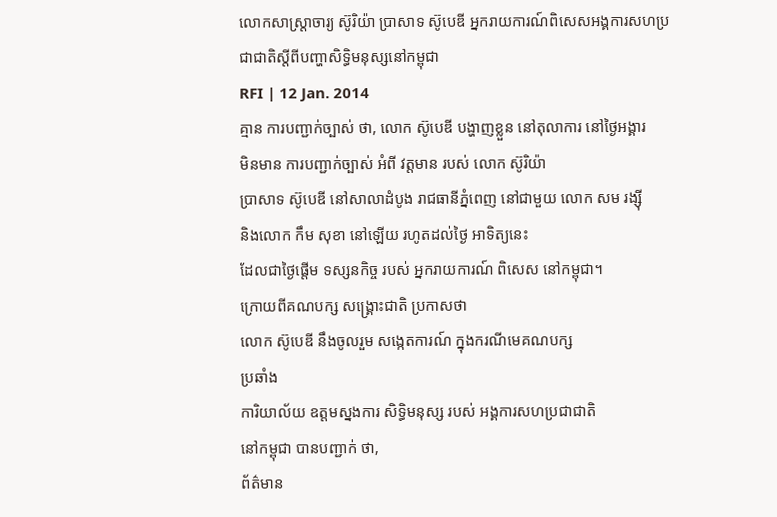លោកសាស្ត្រាចារ្យ ស៊ូរិយ៉ា ប្រាសាទ ស៊ូបេឌី អ្នករាយការណ៍ពិសេសអង្គការសហប្រជាជាតិស្តីពីបញ្ហាសិទ្ធិមនុស្សនៅកម្ពុជា
RFI | 12 Jan. 2014
គ្មាន ការបញ្ជាក់ច្បាស់ ថា, លោក ស៊ូបេឌី បង្ហាញខ្លួន នៅតុលាការ នៅថ្ងៃអង្គារ
មិនមាន ការបញ្ជាក់ច្បាស់ អំពី វត្តមាន របស់ លោក ស៊ូរិយ៉ា
ប្រាសាទ ស៊ូបេឌី នៅសាលាដំបូង រាជធានីភ្នំពេញ នៅជាមួយ លោក សម រង្ស៊ី
និងលោក កឹម សុខា នៅឡើយ រហូតដល់ថ្ងៃ អាទិត្យនេះ
ដែលជាថ្ងៃផ្តើម ទស្សនកិច្ច របស់ អ្នករាយការណ៍ ពិសេស នៅកម្ពុជា។
ក្រោយពីគណបក្ស សង្គ្រោះជាតិ ប្រកាសថា
លោក ស៊ូបេឌី នឹងចូលរួម សង្កេតការណ៍ ក្នុងករណីមេគណបក្ស
ប្រឆាំង
ការិយាល័យ ឧត្តមស្នងការ សិទ្ធិមនុស្ស របស់ អង្គការសហប្រជាជាតិ
នៅកម្ពុជា បានបញ្ជាក់ ថា,
ព័ត៌មាន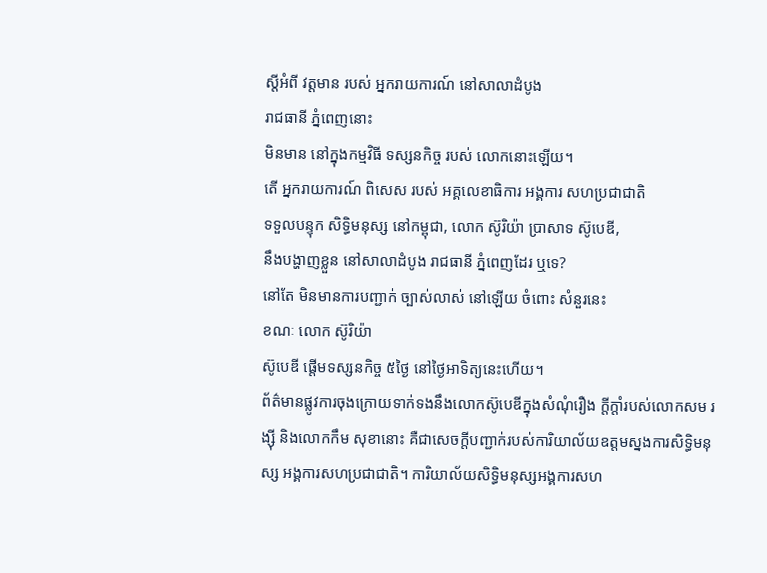ស្តីអំពី វត្តមាន របស់ អ្នករាយការណ៍ នៅសាលាដំបូង
រាជធានី ភ្នំពេញនោះ
មិនមាន នៅក្នុងកម្មវិធី ទស្សនកិច្ច របស់ លោកនោះឡើយ។
តើ អ្នករាយការណ៍ ពិសេស របស់ អគ្គលេខាធិការ អង្គការ សហប្រជាជាតិ
ទទួលបន្ទុក សិទ្ធិមនុស្ស នៅកម្ពុជា, លោក ស៊ូរិយ៉ា ប្រាសាទ ស៊ូបេឌី,
នឹងបង្ហាញខ្លួន នៅសាលាដំបូង រាជធានី ភ្នំពេញដែរ ឬទេ?
នៅតែ មិនមានការបញ្ជាក់ ច្បាស់លាស់ នៅឡើយ ចំពោះ សំនួរនេះ
ខណៈ លោក ស៊ូរិយ៉ា
ស៊ូបេឌី ផ្តើមទស្សនកិច្ច ៥ថ្ងៃ នៅថ្ងៃអាទិត្យនេះហើយ។
ព័ត៌មានផ្លូវការចុងក្រោយទាក់ទងនឹងលោកស៊ូបេឌីក្នុងសំណុំរឿង ក្តីក្តាំរបស់លោកសម រង្ស៊ី និងលោកកឹម សុខានោះ គឺជាសេចក្តីបញ្ជាក់របស់ការិយាល័យឧត្តមស្នងការសិទ្ធិមនុស្ស អង្គការសហប្រជាជាតិ។ ការិយាល័យសិទ្ធិមនុស្សអង្គការសហ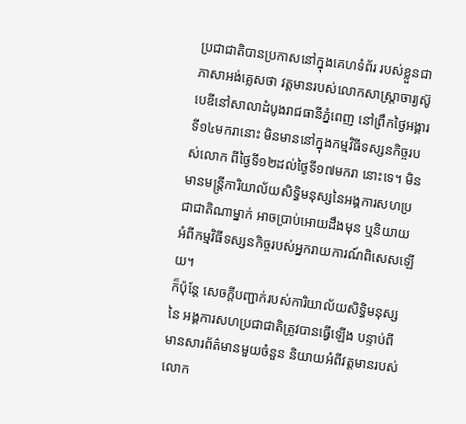ប្រជាជាតិបានប្រកាសនៅក្នុងគេហទំព័រ របស់ខ្លួនជាភាសាអង់គ្លេសថា វត្តមានរបស់លោកសាស្ត្រាចារ្យស៊ូបេឌីនៅសាលាដំបូងរាជធានីភ្នំពេញ នៅព្រឹកថ្ងៃអង្គារទី១៤មករានោះ មិនមាននៅក្នុងកម្មវិធីទស្សនកិច្ចរបស់លោក ពីថ្ងៃទី១២ដល់ថ្ងៃទី១៧មករា នោះទេ។ មិនមានមន្ត្រីការិយាល័យសិទ្ធិមនុស្សនៃអង្គការសហប្រជាជាតិណាម្នាក់ អាចប្រាប់អោយដឹងមុន ឬនិយាយអំពីកម្មវិធីទស្សនកិច្ចរបស់អ្នករាយការណ៍ពិសេសឡើយ។
ក៏ប៉ុន្តែ សេចក្តីបញ្ជាក់របស់ការិយាល័យសិទ្ធិមនុស្សនៃ អង្គការសហប្រជាជាតិត្រូវបានធ្វើឡើង បន្ទាប់ពីមានសារព័ត៌មានមួយចំនួន និយាយអំពីវត្តមានរបស់លោក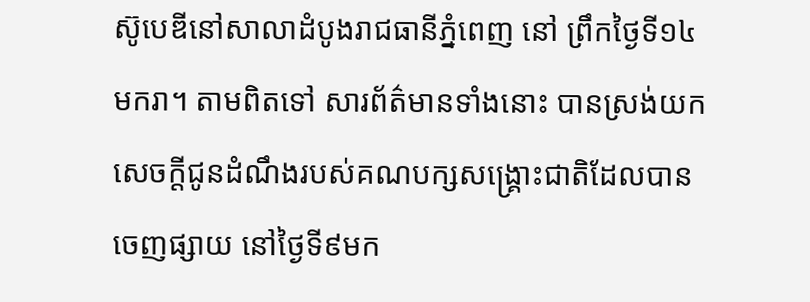ស៊ូបេឌីនៅសាលាដំបូងរាជធានីភ្នំពេញ នៅ ព្រឹកថ្ងៃទី១៤មករា។ តាមពិតទៅ សារព័ត៌មានទាំងនោះ បានស្រង់យកសេចក្តីជូនដំណឹងរបស់គណបក្សសង្គ្រោះជាតិដែលបានចេញផ្សាយ នៅថ្ងៃទី៩មក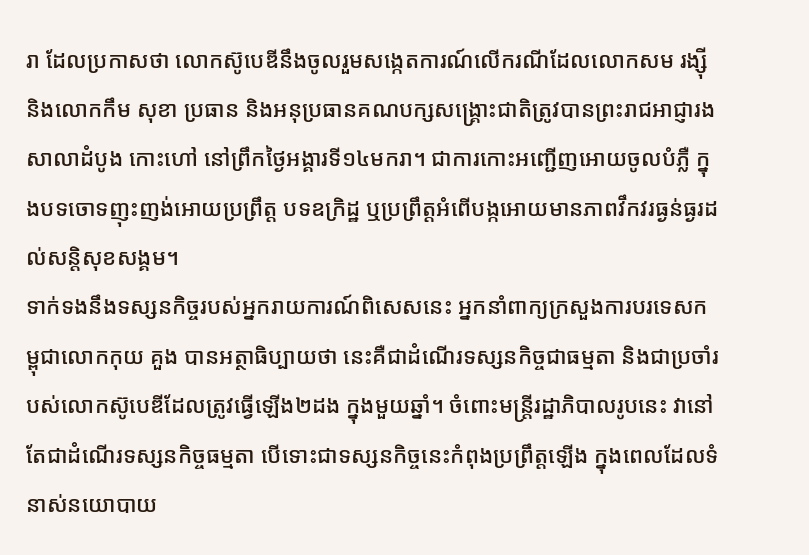រា ដែលប្រកាសថា លោកស៊ូបេឌីនឹងចូលរួមសង្កេតការណ៍លើករណីដែលលោកសម រង្ស៊ី និងលោកកឹម សុខា ប្រធាន និងអនុប្រធានគណបក្សសង្គ្រោះជាតិត្រូវបានព្រះរាជអាជ្ញារងសាលាដំបូង កោះហៅ នៅព្រឹកថ្ងៃអង្គារទី១៤មករា។ ជាការកោះអញ្ជើញអោយចូលបំភ្លឺ ក្នុងបទចោទញុះញង់អោយប្រព្រឹត្ត បទឧក្រិដ្ឋ ឬប្រព្រឹត្តអំពើបង្កអោយមានភាពវឹកវរធ្ងន់ធ្ងរដល់សន្តិសុខសង្គម។
ទាក់ទងនឹងទស្សនកិច្ចរបស់អ្នករាយការណ៍ពិសេសនេះ អ្នកនាំពាក្យក្រសួងការបរទេសកម្ពុជាលោកកុយ គួង បានអត្ថាធិប្បាយថា នេះគឺជាដំណើរទស្សនកិច្ចជាធម្មតា និងជាប្រចាំរបស់លោកស៊ូបេឌីដែលត្រូវធ្វើឡើង២ដង ក្នុងមួយឆ្នាំ។ ចំពោះមន្ត្រីរដ្ឋាភិបាលរូបនេះ វានៅតែជាដំណើរទស្សនកិច្ចធម្មតា បើទោះជាទស្សនកិច្ចនេះកំពុងប្រព្រឹត្តឡើង ក្នុងពេលដែលទំនាស់នយោបាយ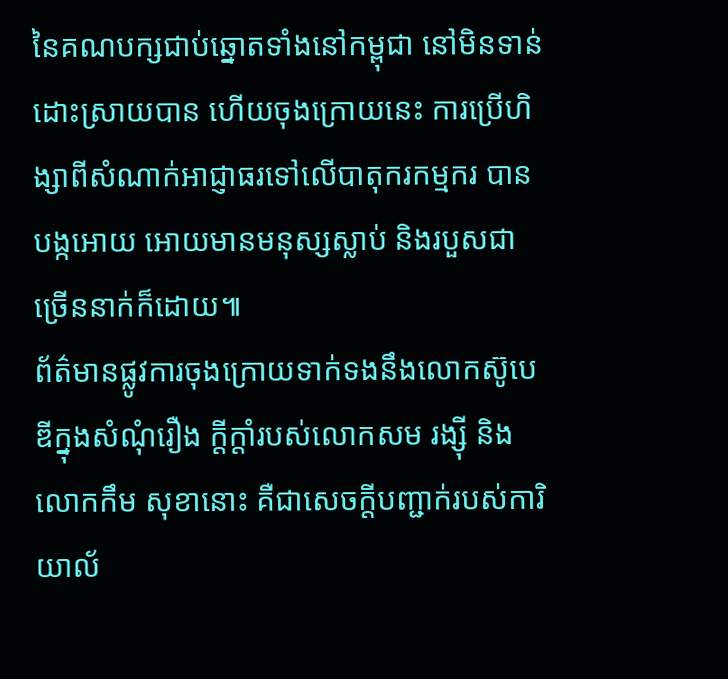នៃគណបក្សជាប់ឆ្នោតទាំងនៅកម្ពុជា នៅមិនទាន់ដោះស្រាយបាន ហើយចុងក្រោយនេះ ការប្រើហិង្សាពីសំណាក់អាជ្ញាធរទៅលើបាតុករកម្មករ បានបង្កអោយ អោយមានមនុស្សស្លាប់ និងរបួសជាច្រើននាក់ក៏ដោយ៕
ព័ត៌មានផ្លូវការចុងក្រោយទាក់ទងនឹងលោកស៊ូបេឌីក្នុងសំណុំរឿង ក្តីក្តាំរបស់លោកសម រង្ស៊ី និងលោកកឹម សុខានោះ គឺជាសេចក្តីបញ្ជាក់របស់ការិយាល័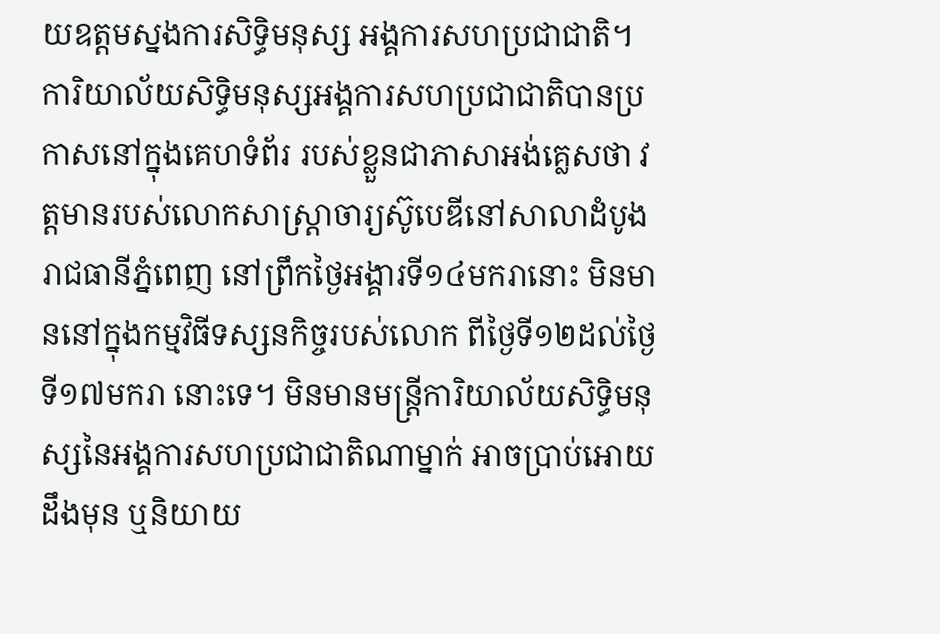យឧត្តមស្នងការសិទ្ធិមនុស្ស អង្គការសហប្រជាជាតិ។ ការិយាល័យសិទ្ធិមនុស្សអង្គការសហប្រជាជាតិបានប្រកាសនៅក្នុងគេហទំព័រ របស់ខ្លួនជាភាសាអង់គ្លេសថា វត្តមានរបស់លោកសាស្ត្រាចារ្យស៊ូបេឌីនៅសាលាដំបូងរាជធានីភ្នំពេញ នៅព្រឹកថ្ងៃអង្គារទី១៤មករានោះ មិនមាននៅក្នុងកម្មវិធីទស្សនកិច្ចរបស់លោក ពីថ្ងៃទី១២ដល់ថ្ងៃទី១៧មករា នោះទេ។ មិនមានមន្ត្រីការិយាល័យសិទ្ធិមនុស្សនៃអង្គការសហប្រជាជាតិណាម្នាក់ អាចប្រាប់អោយដឹងមុន ឬនិយាយ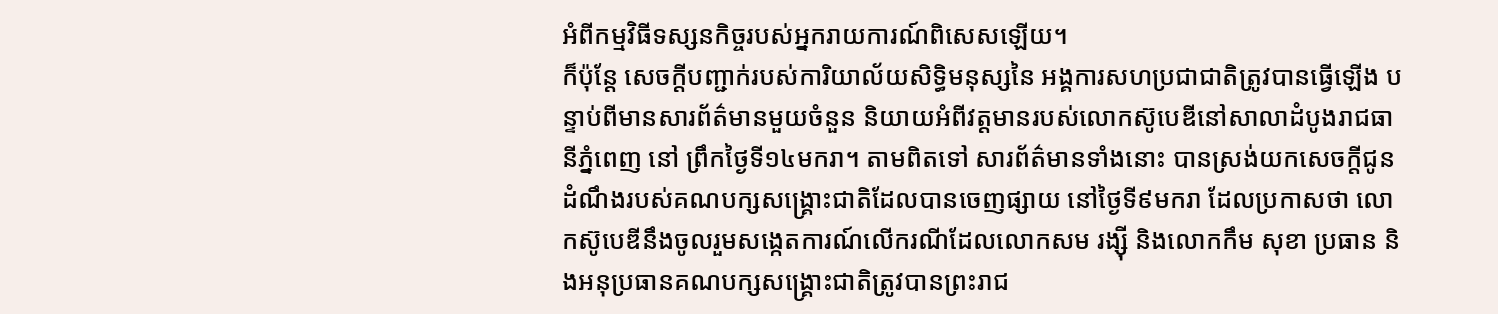អំពីកម្មវិធីទស្សនកិច្ចរបស់អ្នករាយការណ៍ពិសេសឡើយ។
ក៏ប៉ុន្តែ សេចក្តីបញ្ជាក់របស់ការិយាល័យសិទ្ធិមនុស្សនៃ អង្គការសហប្រជាជាតិត្រូវបានធ្វើឡើង បន្ទាប់ពីមានសារព័ត៌មានមួយចំនួន និយាយអំពីវត្តមានរបស់លោកស៊ូបេឌីនៅសាលាដំបូងរាជធានីភ្នំពេញ នៅ ព្រឹកថ្ងៃទី១៤មករា។ តាមពិតទៅ សារព័ត៌មានទាំងនោះ បានស្រង់យកសេចក្តីជូនដំណឹងរបស់គណបក្សសង្គ្រោះជាតិដែលបានចេញផ្សាយ នៅថ្ងៃទី៩មករា ដែលប្រកាសថា លោកស៊ូបេឌីនឹងចូលរួមសង្កេតការណ៍លើករណីដែលលោកសម រង្ស៊ី និងលោកកឹម សុខា ប្រធាន និងអនុប្រធានគណបក្សសង្គ្រោះជាតិត្រូវបានព្រះរាជ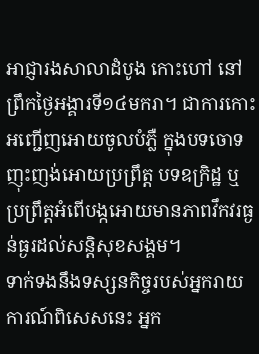អាជ្ញារងសាលាដំបូង កោះហៅ នៅព្រឹកថ្ងៃអង្គារទី១៤មករា។ ជាការកោះអញ្ជើញអោយចូលបំភ្លឺ ក្នុងបទចោទញុះញង់អោយប្រព្រឹត្ត បទឧក្រិដ្ឋ ឬប្រព្រឹត្តអំពើបង្កអោយមានភាពវឹកវរធ្ងន់ធ្ងរដល់សន្តិសុខសង្គម។
ទាក់ទងនឹងទស្សនកិច្ចរបស់អ្នករាយការណ៍ពិសេសនេះ អ្នក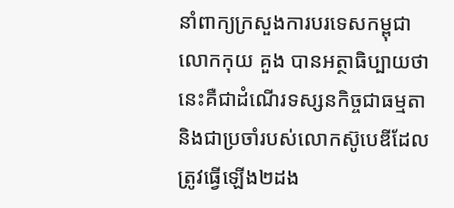នាំពាក្យក្រសួងការបរទេសកម្ពុជាលោកកុយ គួង បានអត្ថាធិប្បាយថា នេះគឺជាដំណើរទស្សនកិច្ចជាធម្មតា និងជាប្រចាំរបស់លោកស៊ូបេឌីដែលត្រូវធ្វើឡើង២ដង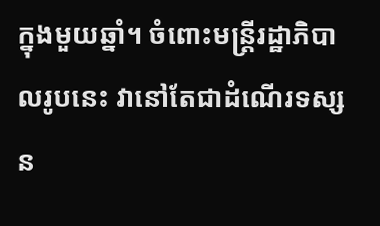ក្នុងមួយឆ្នាំ។ ចំពោះមន្ត្រីរដ្ឋាភិបាលរូបនេះ វានៅតែជាដំណើរទស្សន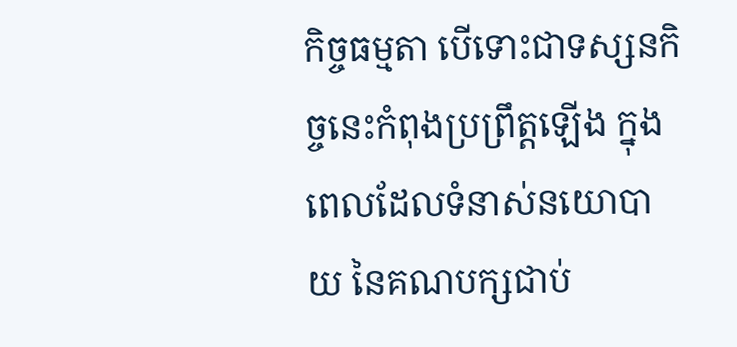កិច្ចធម្មតា បើទោះជាទស្សនកិច្ចនេះកំពុងប្រព្រឹត្តឡើង ក្នុងពេលដែលទំនាស់នយោបាយ នៃគណបក្សជាប់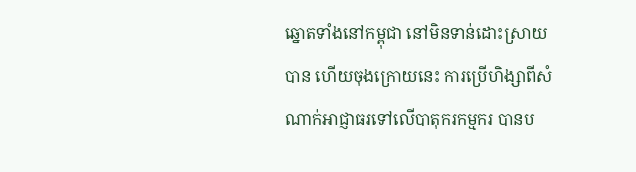ឆ្នោតទាំងនៅកម្ពុជា នៅមិនទាន់ដោះស្រាយបាន ហើយចុងក្រោយនេះ ការប្រើហិង្សាពីសំណាក់អាជ្ញាធរទៅលើបាតុករកម្មករ បានប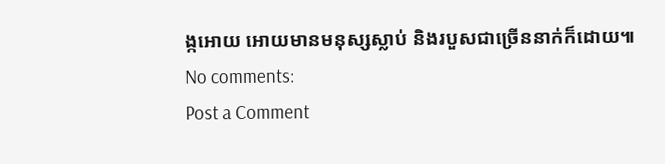ង្កអោយ អោយមានមនុស្សស្លាប់ និងរបួសជាច្រើននាក់ក៏ដោយ៕
No comments:
Post a Comment